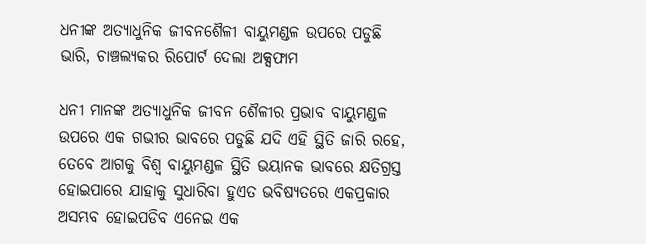ଧନୀଙ୍କ ଅତ୍ୟାଧୁନିକ ଜୀବନଶୈଳୀ ବାୟୁମଣ୍ଡଳ ଉପରେ ପଡୁଛି ଭାରି, ଚାଞ୍ଚଲ୍ୟକର ରିପୋର୍ଟ ଦେଲା ଅକ୍ସଫାମ

ଧନୀ ମାନଙ୍କ ଅତ୍ୟାଧୁନିକ ଜୀବନ ଶୈଳୀର ପ୍ରଭାବ ବାୟୁମଣ୍ଡଳ ଉପରେ ଏକ ଗଭୀର ଭାବରେ ପଡୁଛି ଯଦି ଏହି ସ୍ଥିତି ଜାରି ରହେ, ତେବେ ଆଗକୁ ବିଶ୍ୱ ବାୟୁମଣ୍ଡଳ ସ୍ଥିତି ଭୟାନକ ଭାବରେ କ୍ଷତିଗ୍ରସ୍ତ ହୋଇପାରେ ଯାହାକୁ ସୁଧାରିବା ହୁଏତ ଭବିଷ୍ୟତରେ ଏକପ୍ରକାର ଅସମ୍ଭବ ହୋଇପଡିବ ଏନେଇ ଏକ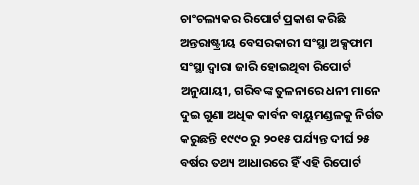ଚାଂଚଲ୍ୟକର ରିପୋର୍ଟ ପ୍ରକାଶ କରିଛି ଅନ୍ତରାଷ୍ଟ୍ରୀୟ ବେସରକାରୀ ସଂସ୍ଥା ଅକ୍ସଫାମ ସଂସ୍ଥା ଦ୍ୱାରା ଜାରି ହୋଇଥିବା ରିପୋର୍ଟ ଅନୁଯାୟୀ, ଗରିବଙ୍କ ତୁଳନାରେ ଧନୀ ମାନେ ଦୁଇ ଗୁଣା ଅଧିକ କାର୍ବନ ବାୟୁମଣ୍ଡଳକୁ ନିର୍ଗତ କରୁଛନ୍ତି ୧୯୯୦ ରୁ ୨୦୧୫ ପର୍ଯ୍ୟନ୍ତ ଦୀର୍ଘ ୨୫ ବର୍ଷର ତଥ୍ୟ ଆଧାରରେ ହିଁ ଏହି ରିପୋର୍ଟ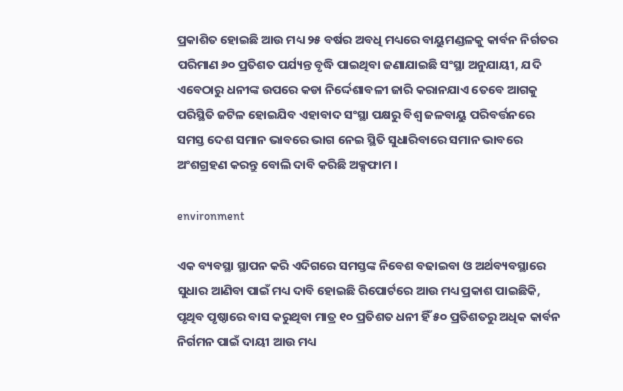ପ୍ରକାଶିତ ହୋଇଛି ଆଉ ମଧ୍ୟ ୨୫ ବର୍ଷର ଅବଧି ମଧ୍ୟରେ ବାୟୁମଣ୍ଡଳକୁ କାର୍ବନ ନିର୍ଗତର ପରିମାଣ ୬୦ ପ୍ରତିଶତ ପର୍ଯ୍ୟନ୍ତ ବୃଦ୍ଧି ପାଇଥିବା ଜଣାଯାଇଛି ସଂସ୍ଥା ଅନୁଯାୟୀ, ଯଦି ଏବେଠାରୁ ଧନୀଙ୍କ ଉପରେ କଡା ନିର୍ଦ୍ଦେଶାବଳୀ ଜାରି କରାନଯାଏ ତେବେ ଆଗକୁ ପରିସ୍ଥିତି ଜଟିଳ ହୋଇଯିବ ଏହାବାଦ ସଂସ୍ଥା ପକ୍ଷରୁ ବିଶ୍ବ ଜଳବାୟୁ ପରିବର୍ତ୍ତନରେ ସମସ୍ତ ଦେଶ ସମାନ ଭାବରେ ଭାଗ ନେଇ ସ୍ଥିତି ସୁଧାରିବାରେ ସମାନ ଭାବରେ ଅଂଶଗ୍ରହଣ କରନ୍ତୁ ବୋଲି ଦାବି କରିଛି ଅକ୍ସଫାମ ।

environment

ଏକ ବ୍ୟବସ୍ଥା ସ୍ଥାପନ କରି ଏଦିଗରେ ସମସ୍ତଙ୍କ ନିବେଶ ବଢାଇବା ଓ ଅର୍ଥବ୍ୟବସ୍ଥାରେ ସୁଧାର ଆଣିବା ପାଇଁ ମଧ୍ୟ ଦାବି ହୋଇଛି ରିପୋର୍ଟରେ ଆଉ ମଧ୍ୟ ପ୍ରକାଶ ପାଇଛିକି, ପୃଥିବ ପୃଷ୍ଠାରେ ବାସ କରୁଥିବା ମାତ୍ର ୧୦ ପ୍ରତିଶତ ଧନୀ ହିଁ ୫୦ ପ୍ରତିଶତରୁ ଅଧିକ କାର୍ବନ ନିର୍ଗମନ ପାଇଁ ଦାୟୀ ଆଉ ମଧ୍ୟ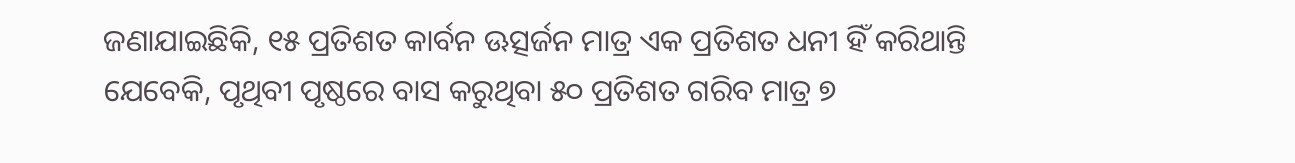ଜଣାଯାଇଛିକି, ୧୫ ପ୍ରତିଶତ କାର୍ବନ ଊତ୍ସର୍ଜନ ମାତ୍ର ଏକ ପ୍ରତିଶତ ଧନୀ ହିଁ କରିଥାନ୍ତି ଯେବେକି, ପୃଥିବୀ ପୃଷ୍ଠରେ ବାସ କରୁଥିବା ୫୦ ପ୍ରତିଶତ ଗରିବ ମାତ୍ର ୭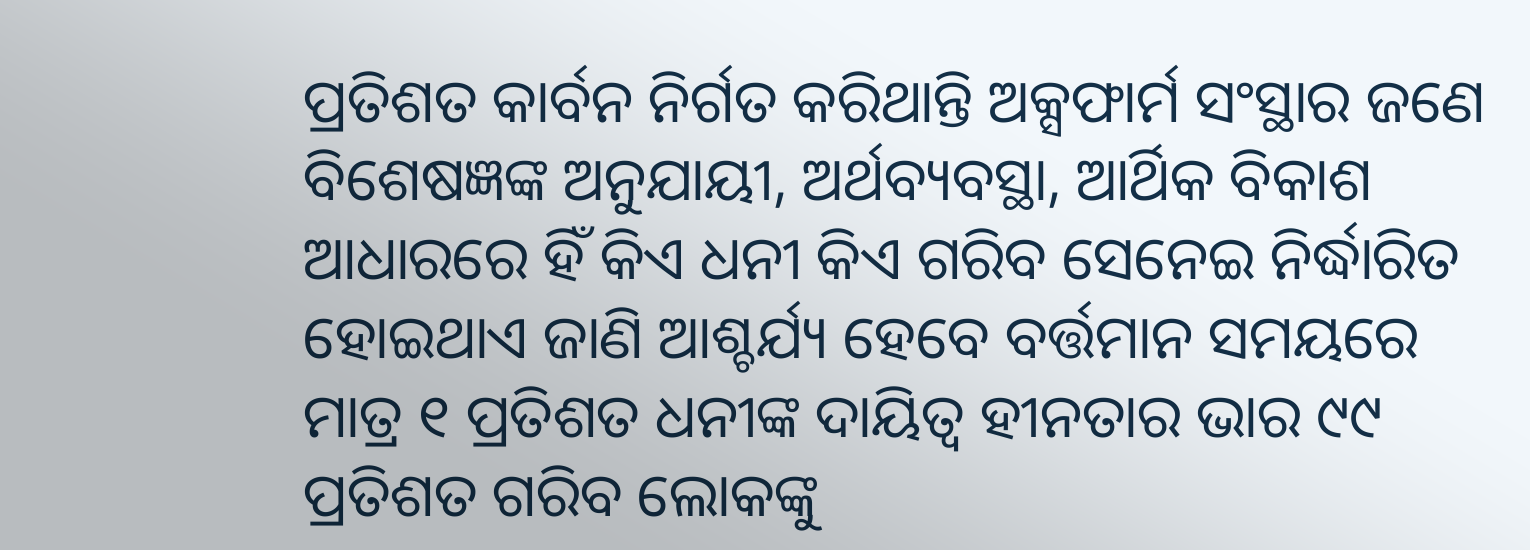ପ୍ରତିଶତ କାର୍ବନ ନିର୍ଗତ କରିଥାନ୍ତି ଅକ୍ସଫାର୍ମ ସଂସ୍ଥାର ଜଣେ ବିଶେଷଜ୍ଞଙ୍କ ଅନୁଯାୟୀ, ଅର୍ଥବ୍ୟବସ୍ଥା, ଆର୍ଥିକ ବିକାଶ ଆଧାରରେ ହିଁ କିଏ ଧନୀ କିଏ ଗରିବ ସେନେଇ ନିର୍ଦ୍ଧାରିତ ହୋଇଥାଏ ଜାଣି ଆଶ୍ଚର୍ଯ୍ୟ ହେବେ ବର୍ତ୍ତମାନ ସମୟରେ ମାତ୍ର ୧ ପ୍ରତିଶତ ଧନୀଙ୍କ ଦାୟିତ୍ୱ ହୀନତାର ଭାର ୯୯ ପ୍ରତିଶତ ଗରିବ ଲୋକଙ୍କୁ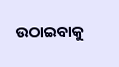ଉଠାଇବାକୁ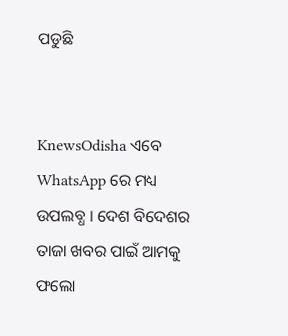ପଡୁଛି


KnewsOdisha ଏବେ WhatsApp ରେ ମଧ୍ୟ ଉପଲବ୍ଧ । ଦେଶ ବିଦେଶର ତାଜା ଖବର ପାଇଁ ଆମକୁ ଫଲୋ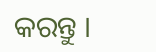କରନ୍ତୁ ।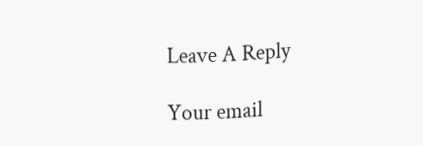Leave A Reply

Your email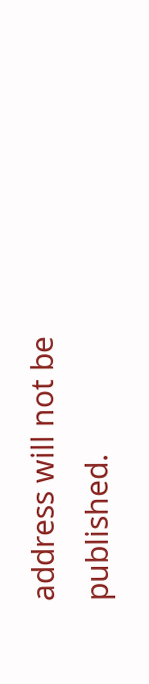address will not be published.